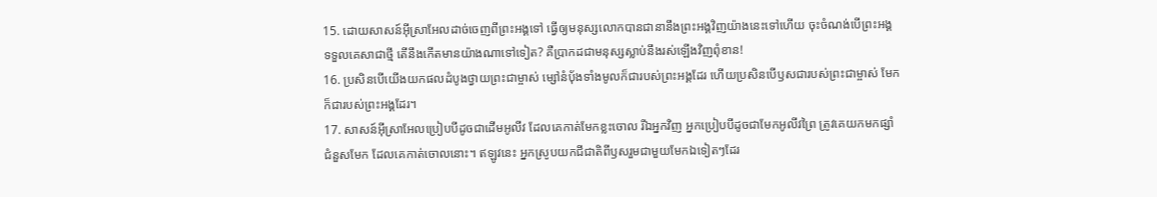15. ដោយសាសន៍អ៊ីស្រាអែលដាច់ចេញពីព្រះអង្គទៅ ធ្វើឲ្យមនុស្សលោកបានជានានឹងព្រះអង្គវិញយ៉ាងនេះទៅហើយ ចុះចំណង់បើព្រះអង្គទទួលគេសាជាថ្មី តើនឹងកើតមានយ៉ាងណាទៅទៀត? គឺប្រាកដជាមនុស្សស្លាប់នឹងរស់ឡើងវិញពុំខាន!
16. ប្រសិនបើយើងយកផលដំបូងថ្វាយព្រះជាម្ចាស់ ម្សៅនំប៉័ងទាំងមូលក៏ជារបស់ព្រះអង្គដែរ ហើយប្រសិនបើឫសជារបស់ព្រះជាម្ចាស់ មែកក៏ជារបស់ព្រះអង្គដែរ។
17. សាសន៍អ៊ីស្រាអែលប្រៀបបីដូចជាដើមអូលីវ ដែលគេកាត់មែកខ្លះចោល រីឯអ្នកវិញ អ្នកប្រៀបបីដូចជាមែកអូលីវព្រៃ ត្រូវគេយកមកផ្សាំជំនួសមែក ដែលគេកាត់ចោលនោះ។ ឥឡូវនេះ អ្នកស្រូបយកជីជាតិពីឫសរួមជាមួយមែកឯទៀតៗដែរ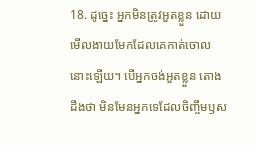18. ដូច្នេះ អ្នកមិនត្រូវអួតខ្លួន ដោយមើលងាយមែកដែលគេកាត់ចោលនោះឡើយ។ បើអ្នកចង់អួតខ្លួន តោងដឹងថា មិនមែនអ្នកទេដែលចិញ្ចឹមឫស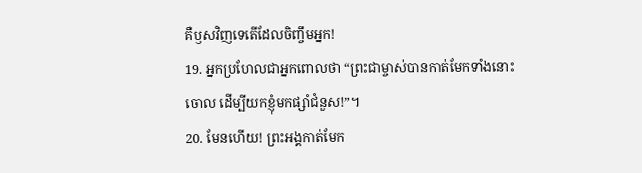គឺឫសវិញទេតើដែលចិញ្ចឹមអ្នក!
19. អ្នកប្រហែលជាអ្នកពោលថា “ព្រះជាម្ចាស់បានកាត់មែកទាំងនោះចោល ដើម្បីយកខ្ញុំមកផ្សាំជំនួស!”។
20. មែនហើយ! ព្រះអង្គកាត់មែក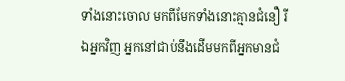ទាំងនោះចោល មកពីមែកទាំងនោះគ្មានជំនឿ រីឯអ្នកវិញ អ្នកនៅជាប់នឹងដើមមកពីអ្នកមានជំ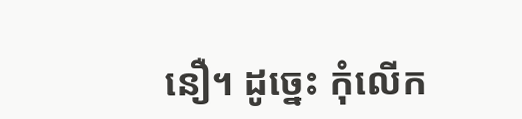នឿ។ ដូច្នេះ កុំលើក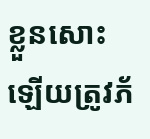ខ្លួនសោះឡើយត្រូវភ័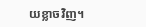យខ្លាចវិញ។